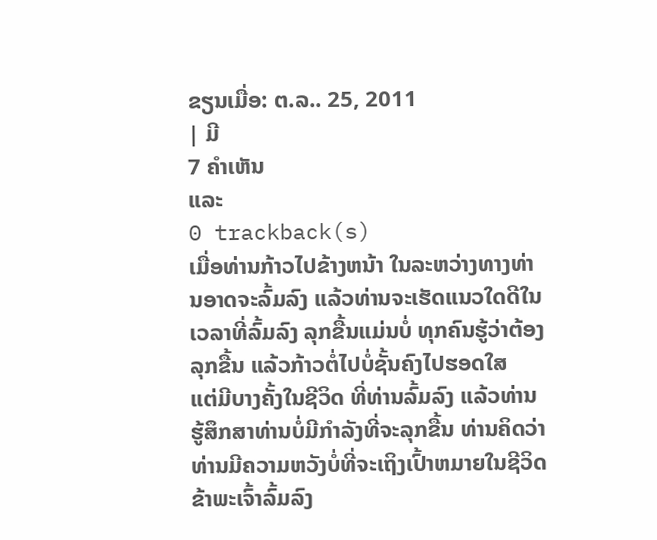ຂຽນເມື່ອ: ຕ.ລ.. 25, 2011
| ມີ
7 ຄຳເຫັນ
ແລະ
0 trackback(s)
ເມື່ອທ່ານກ້າວໄປຂ້າງຫນ້າ ໃນລະຫວ່າງທາງທ່ານອາດຈະລົ້ມລົງ ແລ້ວທ່ານຈະເຮັດແນວໃດດີໃນເວລາທີ່ລົ້ມລົງ ລຸກຂື້ນແມ່ນບໍ່ ທຸກຄົນຮູ້ວ່າຕ້ອງລຸກຂື້ນ ແລ້ວກ້າວຕໍ່ໄປບໍ່ຊັ້ນຄົງໄປຮອດໃສ
ແຕ່ມີບາງຄັ້ງໃນຊີວິດ ທີ່ທ່ານລົ້ມລົງ ແລ້ວທ່ານຮູ້ສຶກສາທ່ານບໍ່ມີກຳລັງທີ່ຈະລຸກຂື້ນ ທ່ານຄິດວ່າທ່ານມີຄວາມຫວັງບໍ່ທີ່ຈະເຖິງເປົ້າຫມາຍໃນຊີວິດ
ຂ້າພະເຈົ້າລົ້ມລົງ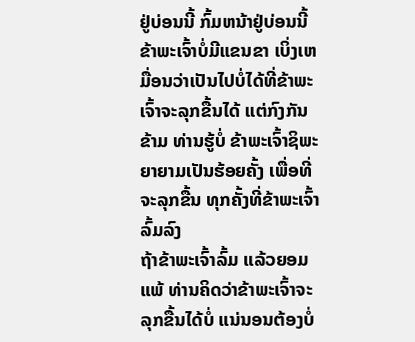ຢູ່ບ່ອນນີ້ ກົ້ມຫນ້າຢູ່ບ່ອນນີ້ ຂ້າພະເຈົ້າບໍ່ມີແຂນຂາ ເບິ່ງເຫມື່ອນວ່າເປັນໄປບໍ່ໄດ້ທີ່ຂ້າພະເຈົ້າຈະລຸກຂື້ນໄດ້ ແຕ່ກົງກັນຂ້າມ ທ່ານຮູ້ບໍ່ ຂ້າພະເຈົ້າຊິພະຍາຍາມເປັນຮ້ອຍຄັ້ງ ເພື່ອທີ່ຈະລຸກຂື້ນ ທຸກຄັ້ງທີ່ຂ້າພະເຈົ້າລົ້ມລົງ
ຖ້າຂ້າພະເຈົ້າລົ້ມ ແລ້ວຍອມແພ້ ທ່ານຄິດວ່າຂ້າພະເຈົ້າຈະລຸກຂື້ນໄດ້ບໍ່ ແນ່ນອນຕ້ອງບໍ່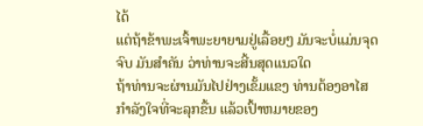ໄດ້
ແຕ່ຖ້າຂ້າພະເຈົ້າພະຍາຍາມຢູ່ເລື້ອຍໆ ມັນຈະບໍ່ແມ່ນຈຸດຈົບ ມັນສຳຄັນ ວ່າທ່ານຈະສີ້ນສຸດແນວໃດ
ຖ້າທ່ານຈະຜ່ານມັນໄປຢ່າງເຂັ້ມແຂງ ທ່ານຕ້ອງອາໄສກຳລັງໃຈທີ່ຈະລຸກຂື້ນ ແລ້ວເປົ້າຫມາຍຂອງ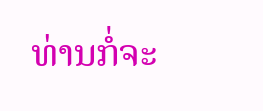ທ່ານກໍ່ຈະ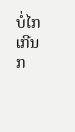ບໍ່ໄກເກີນກ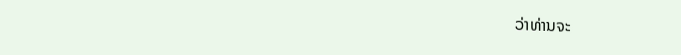ວ່າທ່ານຈະ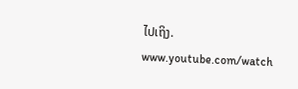ໄປເຖິງ.
www.youtube.com/watch